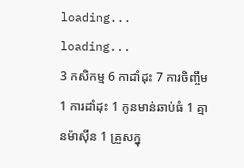loading...
loading...
3 កសិកម្ម 6 កាដាំដុះ 7 ការចិញ្ចឹម 1 ការដាំដុះ 1 កូនមាន់ឆាប់ធំ 1 គ្មានម៉ាស៊ីន 1 គ្រួសក្នុ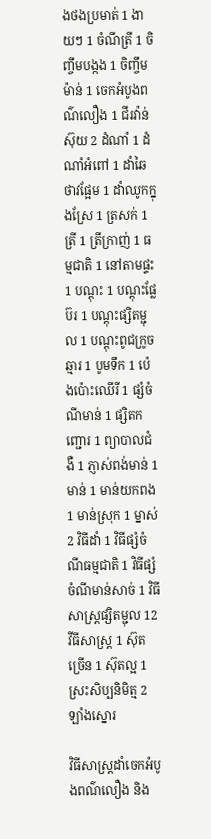ងថងប្រមាត់ 1 ងាយៗ 1 ចំណីត្រី 1 ចិញ្ចឹមបង្កង 1 ចិញ្ចឹមម៉ាន់ 1 ចេកអំបូងពណ៌លឿង 1 ជីរវ៉ាន់ស៊ុយ 2 ដំណាំ 1 ដំណាំអំពៅ 1 ដាំឆៃថាវផ្អែម 1 ដាំឈូកក្នុងស្រែ 1 ត្រសក់ 1 ត្រី 1 ត្រីក្រាញ់ 1 ធម្មជាតិ 1 នៅតាមផ្ទះ 1 បណ្ដុះ 1 បណ្ដុះផ្លែប៊រ 1 បណ្តុះផ្សិតម្ជុល 1 បណ្តុះពូជក្រូចឆ្មារ 1 បូមទឹក 1 ប៉េងប៉ោះឈើរី 1 ផ្សំចំណីមាន់ 1 ផ្សិតកញ្ជោរ 1 ព្យាបាលជំងឺ 1 ភ្ញាស់ពង់មាន់ 1 មាន់ 1 មាន់យកពង 1 មាន់ស្រុក 1 ម្នាស់ 2 វិធីដាំ 1 វិធីផ្សំចំណីធម្មជាតិ 1 វិធីផ្សំចំណីមាន់សាច់ 1 វិធីសាស្រ្តផ្សិតម្ជុល 12 វីធីសាស្រ្ត 1 ស៊ុតច្រើន 1 ស៊ុតល្អ 1 ស្រះសិប្បនិមិត្ម 2 ឡាំងស្នោរ

វិធីសាស្ត្រដាំចេកអំបូងពណ៌លឿង និង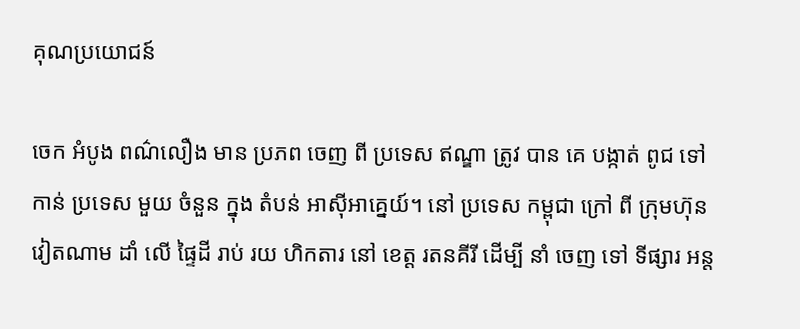គុណប្រយោជន៍

ចេក អំបូង ពណ៌លឿង មាន ប្រភព ចេញ ពី ប្រទេស ឥណ្ឌា ត្រូវ បាន គេ បង្កាត់ ពូជ ទៅ កាន់ ប្រទេស មួយ ចំនួន ក្នុង តំបន់ អាស៊ីអាគ្នេយ៍។ នៅ ប្រទេស កម្ពុជា ក្រៅ ពី ក្រុមហ៊ុន វៀតណាម ដាំ លើ ផ្ទៃដី រាប់ រយ ហិកតារ នៅ ខេត្ត រតនគីរី ដើម្បី នាំ ចេញ ទៅ ទីផ្សារ អន្ត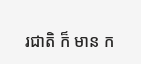រជាតិ ក៏ មាន ក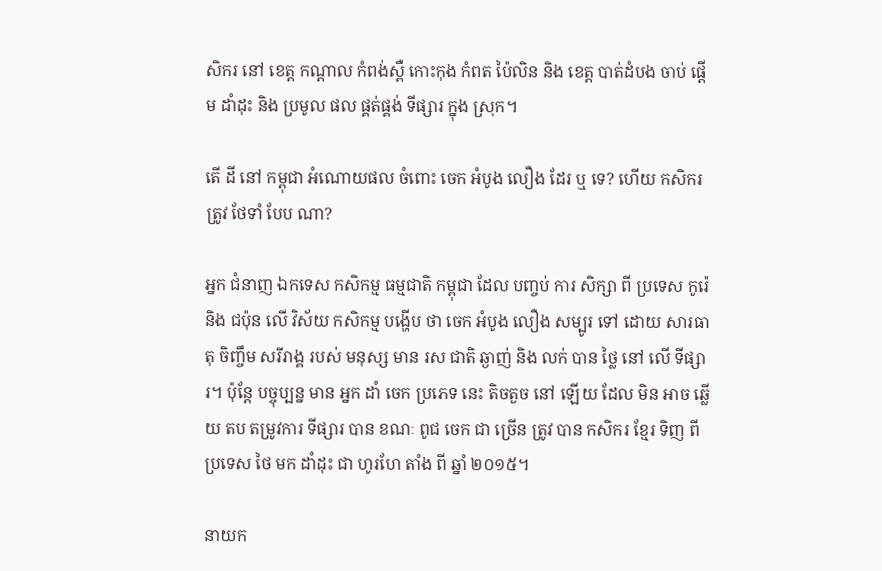សិករ នៅ ខេត្ត កណ្ដាល កំពង់ស្ពឺ កោះកុង កំពត ប៉ៃលិន និង ខេត្ត បាត់ដំបង ចាប់ ផ្ដើម ដាំដុះ និង ប្រមូល ផល ផ្គត់ផ្គង់ ទីផ្សារ ក្នុង ស្រុក។

តើ ដី នៅ កម្ពុជា អំណោយផល ចំពោះ ចេក អំបូង លឿង ដែរ ឬ ទេ? ហើយ កសិករ ត្រូវ ថែទាំ បែប ណា?

អ្នក ជំនាញ ឯកទេស កសិកម្ម ធម្មជាតិ កម្ពុជា ដែល បញ្ចប់ ការ សិក្សា ពី ប្រទេស កូរ៉េ និង ជប៉ុន លើ វិស័យ កសិកម្ម បង្ហើប ថា ចេក អំបូង លឿង សម្បូរ ទៅ ដោយ សារធាតុ ចិញ្ចឹម សរីរាង្គ របស់ មនុស្ស មាន រស ជាតិ ឆ្ងាញ់ និង លក់ បាន ថ្លៃ នៅ លើ ទីផ្សារ។ ប៉ុន្តែ បច្ចុប្បន្ន មាន អ្នក ដាំ ចេក ប្រភេទ នេះ តិចតួច នៅ ឡើយ ដែល មិន អាច ឆ្លើយ តប តម្រូវការ ទីផ្សារ បាន ខណៈ ពូជ ចេក ជា ច្រើន ត្រូវ បាន កសិករ ខ្មែរ ទិញ ពី ប្រទេស ថៃ មក ដាំដុះ ជា ហូរហែ តាំង ពី ឆ្នាំ ២០១៥។

នាយក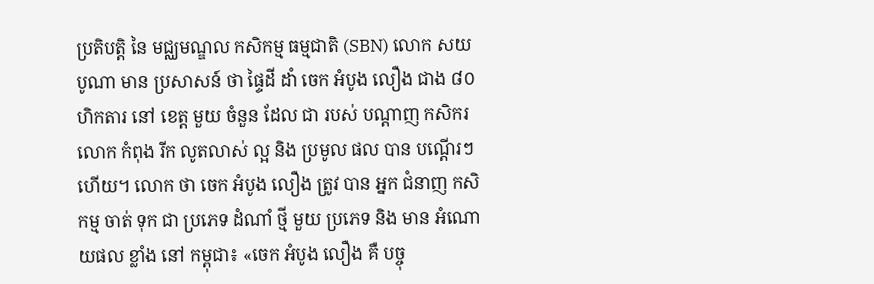ប្រតិបត្តិ នៃ មជ្ឈមណ្ឌល កសិកម្ម ធម្មជាតិ (SBN) លោក សយ បូណា មាន ប្រសាសន៍ ថា ផ្ទៃដី ដាំ ចេក អំបូង លឿង ជាង ៨០ ហិកតារ នៅ ខេត្ត មួយ ចំនួន ដែល ជា របស់ បណ្ដាញ កសិករ លោក កំពុង រីក លូតលាស់ ល្អ និង ប្រមូល ផល បាន បណ្ដើរៗ ហើយ។ លោក ថា ចេក អំបូង លឿង ត្រូវ បាន អ្នក ជំនាញ កសិកម្ម ចាត់ ទុក ជា ប្រភេទ ដំណាំ ថ្មី មួយ ប្រភេទ និង មាន អំណោយផល ខ្លាំង នៅ កម្ពុជា៖ «ចេក អំបូង លឿង គឺ បច្ចុ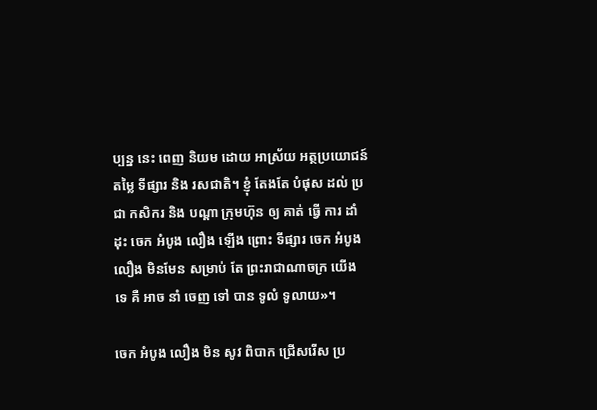ប្បន្ន នេះ ពេញ និយម ដោយ អាស្រ័យ អត្ថប្រយោជន៍ តម្លៃ ទីផ្សារ និង រសជាតិ។ ខ្ញុំ តែងតែ បំផុស ដល់ ប្រជា កសិករ និង បណ្ដា ក្រុមហ៊ុន ឲ្យ គាត់ ធ្វើ ការ ដាំដុះ ចេក អំបូង លឿង ឡើង ព្រោះ ទីផ្សារ ចេក អំបូង លឿង មិនមែន សម្រាប់ តែ ព្រះរាជាណាចក្រ យើង ទេ គឺ អាច នាំ ចេញ ទៅ បាន ទូលំ ទូលាយ»។

ចេក អំបូង លឿង មិន សូវ ពិបាក ជ្រើសរើស ប្រ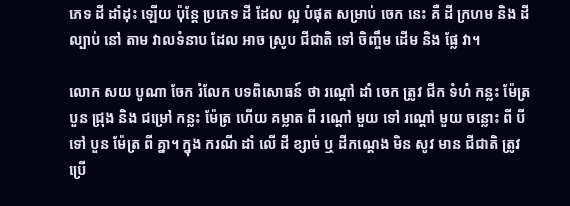ភេទ ដី ដាំដុះ ឡើយ ប៉ុន្តែ ប្រភេទ ដី ដែល ល្អ បំផុត សម្រាប់ ចេក នេះ គឺ ដី ក្រហម និង ដីល្បាប់ នៅ តាម វាលទំនាប ដែល អាច ស្រូប ជីជាតិ ទៅ ចិញ្ចឹម ដើម និង ផ្លែ វា។

លោក សយ បូណា ចែក រំលែក បទពិសោធន៍ ថា រណ្ដៅ ដាំ ចេក ត្រូវ ជីក ទំហំ កន្លះ ម៉ែត្រ បួន ជ្រុង និង ជម្រៅ កន្លះ ម៉ែត្រ ហើយ គម្លាត ពី រណ្ដៅ មួយ ទៅ រណ្ដៅ មួយ ចន្លោះ ពី បី ទៅ បួន ម៉ែត្រ ពី គ្នា។ ក្នុង ករណី ដាំ លើ ដី ខ្សាច់ ឬ ដីកណ្ដេង មិន សូវ មាន ជីជាតិ ត្រូវ ប្រើ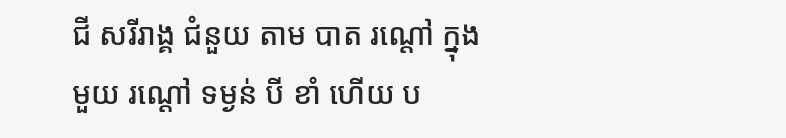ជី សរីរាង្គ ជំនួយ តាម បាត រណ្ដៅ ក្នុង មួយ រណ្ដៅ ទម្ងន់ បី ខាំ ហើយ ប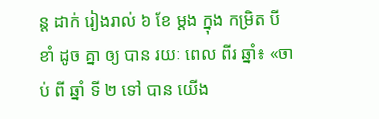ន្ត ដាក់ រៀងរាល់ ៦ ខែ ម្ដង ក្នុង កម្រិត បី ខាំ ដូច គ្នា ឲ្យ បាន រយៈ ពេល ពីរ ឆ្នាំ៖ «ចាប់ ពី ឆ្នាំ ទី ២ ទៅ បាន យើង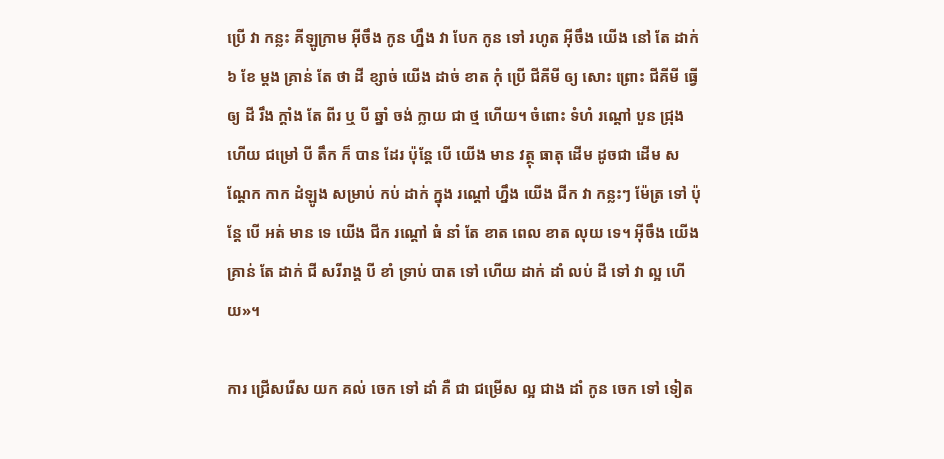ប្រើ វា កន្លះ គីឡូក្រាម អ៊ីចឹង កូន ហ្នឹង វា បែក កូន ទៅ រហូត អ៊ីចឹង យើង នៅ តែ ដាក់ ៦ ខែ ម្ដង គ្រាន់ តែ ថា ដី ខ្សាច់ យើង ដាច់ ខាត កុំ ប្រើ ជីគីមី ឲ្យ សោះ ព្រោះ ជីគីមី ធ្វើ ឲ្យ ដី រឹង ក្ដាំង តែ ពីរ ឬ បី ឆ្នាំ ចង់ ក្លាយ ជា ថ្ម ហើយ។ ចំពោះ ទំហំ រណ្ដៅ បួន ជ្រុង ហើយ ជម្រៅ បី តឹក ក៏ បាន ដែរ ប៉ុន្តែ បើ យើង មាន វត្ថុ ធាតុ ដើម ដូចជា ដើម សណ្ដែក កាក ដំឡូង សម្រាប់ កប់ ដាក់ ក្នុង រណ្ដៅ ហ្នឹង យើង ជីក វា កន្លះៗ ម៉ែត្រ ទៅ ប៉ុន្តែ បើ អត់ មាន ទេ យើង ជីក រណ្ដៅ ធំ នាំ តែ ខាត ពេល ខាត លុយ ទេ។ អ៊ីចឹង យើង គ្រាន់ តែ ដាក់ ជី សរីរាង្គ បី ខាំ ទ្រាប់ បាត ទៅ ហើយ ដាក់ ដាំ លប់ ដី ទៅ វា ល្អ ហើយ»។

ការ ជ្រើសរើស យក គល់ ចេក ទៅ ដាំ គឺ ជា ជម្រើស ល្អ ជាង ដាំ កូន ចេក ទៅ ទៀត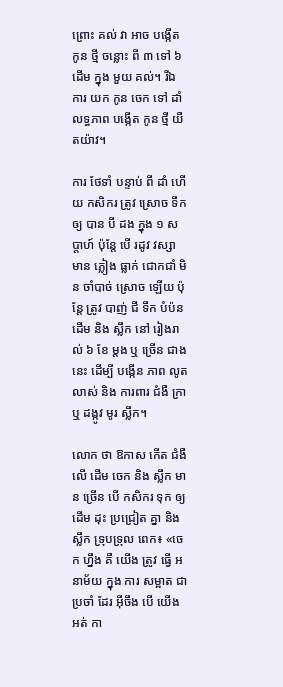ព្រោះ គល់ វា អាច បង្កើត កូន ថ្មី ចន្លោះ ពី ៣ ទៅ ៦ ដើម ក្នុង មួយ គល់។ រីឯ ការ យក កូន ចេក ទៅ ដាំ លទ្ធភាព បង្កើត កូន ថ្មី យឺតយ៉ាវ។

ការ ថែទាំ បន្ទាប់ ពី ដាំ ហើយ កសិករ ត្រូវ ស្រោច ទឹក ឲ្យ បាន បី ដង ក្នុង ១ សប្ដាហ៍ ប៉ុន្តែ បើ រដូវ វស្សា មាន ភ្លៀង ធ្លាក់ ជោកជាំ មិន ចាំបាច់ ស្រោច ឡើយ ប៉ុន្តែ ត្រូវ បាញ់ ជី ទឹក បំប៉ន ដើម និង ស្លឹក នៅ រៀងរាល់ ៦ ខែ ម្ដង ឬ ច្រើន ជាង នេះ ដើម្បី បង្កើន ភាព លូតលាស់ និង ការពារ ជំងឺ ក្រា ឬ ដង្កូវ មូរ ស្លឹក។

លោក ថា ឱកាស កើត ជំងឺ លើ ដើម ចេក និង ស្លឹក មាន ច្រើន បើ កសិករ ទុក ឲ្យ ដើម ដុះ ប្រជ្រៀត គ្នា និង ស្លឹក ទ្រុបទ្រុល ពេក៖ «ចេក ហ្នឹង គឺ យើង ត្រូវ ធ្វើ អនាម័យ ក្នុង ការ សម្អាត ជា ប្រចាំ ដែរ អ៊ីចឹង បើ យើង អត់ កា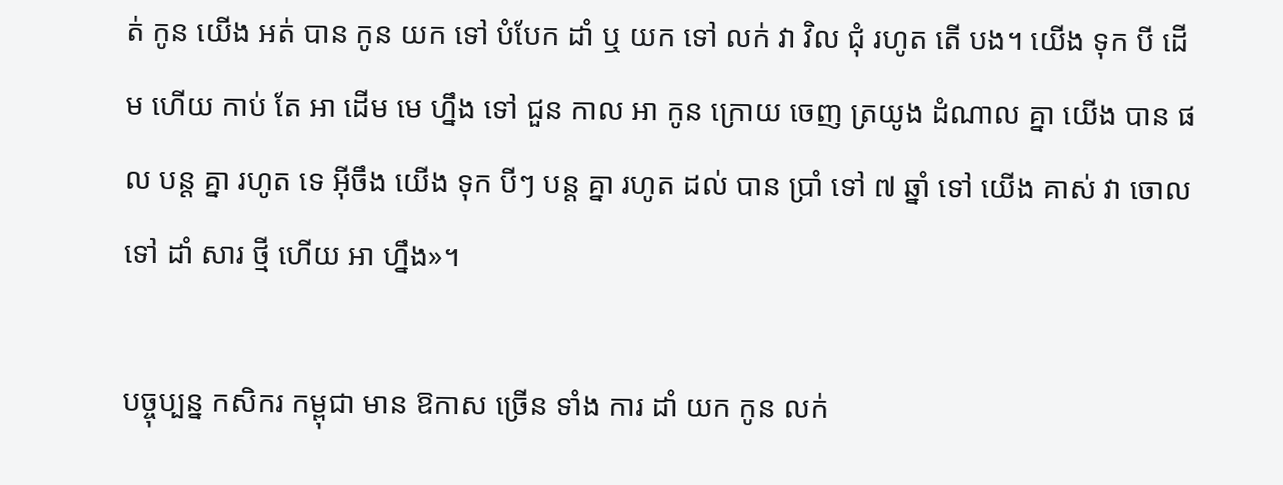ត់ កូន យើង អត់ បាន កូន យក ទៅ បំបែក ដាំ ឬ យក ទៅ លក់ វា វិល ជុំ រហូត តើ បង។ យើង ទុក បី ដើម ហើយ កាប់ តែ អា ដើម មេ ហ្នឹង ទៅ ជួន កាល អា កូន ក្រោយ ចេញ ត្រយូង ដំណាល គ្នា យើង បាន ផល បន្ត គ្នា រហូត ទេ អ៊ីចឹង យើង ទុក បីៗ បន្ត គ្នា រហូត ដល់ បាន ប្រាំ ទៅ ៧ ឆ្នាំ ទៅ យើង គាស់ វា ចោល ទៅ ដាំ សារ ថ្មី ហើយ អា ហ្នឹង»។

បច្ចុប្បន្ន កសិករ កម្ពុជា មាន ឱកាស ច្រើន ទាំង ការ ដាំ យក កូន លក់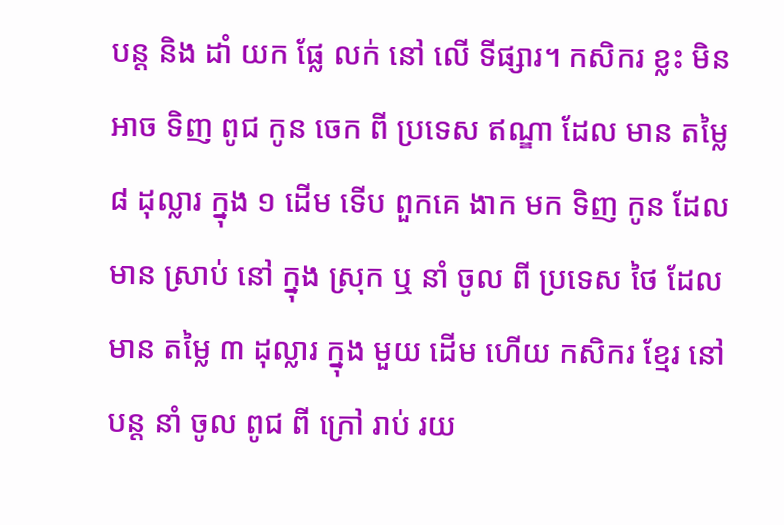បន្ត និង ដាំ យក ផ្លែ លក់ នៅ លើ ទីផ្សារ។ កសិករ ខ្លះ មិន អាច ទិញ ពូជ កូន ចេក ពី ប្រទេស ឥណ្ឌា ដែល មាន តម្លៃ ៨ ដុល្លារ ក្នុង ១ ដើម ទើប ពួកគេ ងាក មក ទិញ កូន ដែល មាន ស្រាប់ នៅ ក្នុង ស្រុក ឬ នាំ ចូល ពី ប្រទេស ថៃ ដែល មាន តម្លៃ ៣ ដុល្លារ ក្នុង មួយ ដើម ហើយ កសិករ ខ្មែរ នៅ បន្ត នាំ ចូល ពូជ ពី ក្រៅ រាប់ រយ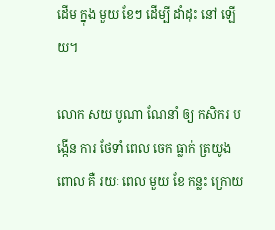ដើម ក្នុង មួយ ខែៗ ដើម្បី ដាំដុះ នៅ ឡើយ។

លោក សយ បូណា ណែនាំ ឲ្យ កសិករ បង្កើន ការ ថែទាំ ពេល ចេក ធ្លាក់ ត្រយូង ពោល គឺ រយៈ ពេល មួយ ខែ កន្លះ ក្រោយ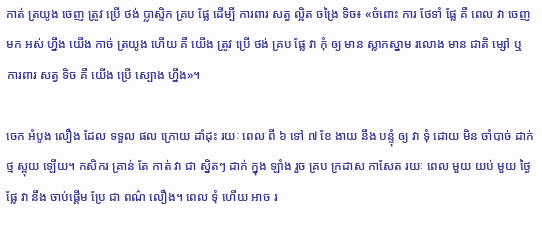កាត់ ត្រយូង ចេញ ត្រូវ ប្រើ ថង់ ប្លាស្ទិក គ្រប ផ្លែ ដើម្បី ការពារ សត្វ ល្អិត ចង្រៃ ទិច៖ «ចំពោះ ការ ថែទាំ ផ្លែ គឺ ពេល វា ចេញ មក អស់ ហ្នឹង យើង កាច់ ត្រយូង ហើយ គឺ យើង ត្រូវ ប្រើ ថង់ គ្រប ផ្លែ វា កុំ ឲ្យ មាន ស្លាកស្នាម រលោង មាន ជាតិ ម្សៅ ឬ ការពារ សត្វ ទិច គឺ យើង ប្រើ ស្បោង ហ្នឹង»។

ចេក អំបូង លឿង ដែល ទទួល ផល ក្រោយ ដាំដុះ រយៈ ពេល ពី ៦ ទៅ ៧ ខែ ងាយ នឹង បន្ទុំ ឲ្យ វា ទុំ ដោយ មិន ចាំបាច់ ដាក់ ថ្ម ស្អុយ ឡើយ។ កសិករ គ្រាន់ តែ កាត់ វា ជា ស្និតៗ ដាក់ ក្នុង ឡាំង រួច គ្រប ក្រដាស កាសែត រយៈ ពេល មួយ យប់ មួយ ថ្ងៃ ផ្លែ វា នឹង ចាប់ផ្ដើម ប្រែ ជា ពណ៌ លឿង។ ពេល ទុំ ហើយ អាច រ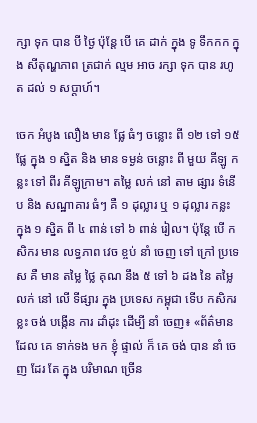ក្សា ទុក បាន បី ថ្ងៃ ប៉ុន្តែ បើ គេ ដាក់ ក្នុង ទូ ទឹកកក ក្នុង សីតុណ្ហភាព ត្រជាក់ ល្មម អាច រក្សា ទុក បាន រហូត ដល់ ១ សប្ដាហ៍។

ចេក អំបូង លឿង មាន ផ្លែ ធំៗ ចន្លោះ ពី ១២ ទៅ ១៥ ផ្លែ ក្នុង ១ ស្និត និង មាន ទម្ងន់ ចន្លោះ ពី មួយ គីឡូ កន្លះ ទៅ ពីរ គីឡូក្រាម។ តម្លៃ លក់ នៅ តាម ផ្សារ ទំនើប និង សណ្ឋាគារ ធំៗ គឺ ១ ដុល្លារ ឬ ១ ដុល្លារ កន្លះ ក្នុង ១ ស្និត ពី ៤ ពាន់ ទៅ ៦ ពាន់ រៀល។ ប៉ុន្តែ បើ កសិករ មាន លទ្ធភាព វេច ខ្ចប់ នាំ ចេញ ទៅ ក្រៅ ប្រទេស គឺ មាន តម្លៃ ថ្លៃ គុណ នឹង ៥ ទៅ ៦ ដង នៃ តម្លៃ លក់ នៅ លើ ទីផ្សារ ក្នុង ប្រទេស កម្ពុជា ទើប កសិករ ខ្លះ ចង់ បង្កើន ការ ដាំដុះ ដើម្បី នាំ ចេញ៖ «ព័ត៌មាន ដែល គេ ទាក់ទង មក ខ្ញុំ ផ្ទាល់ ក៏ គេ ចង់ បាន នាំ ចេញ ដែរ តែ ក្នុង បរិមាណ ច្រើន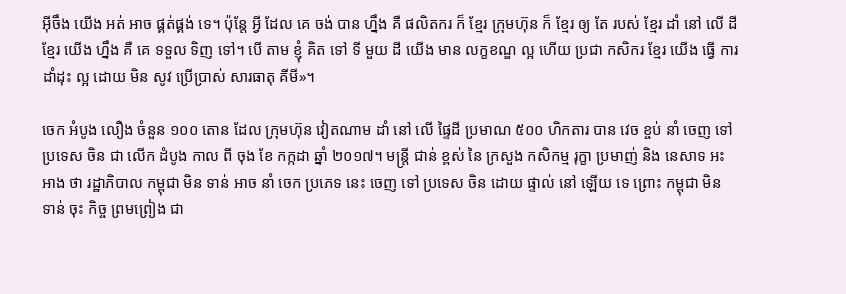អ៊ីចឹង យើង អត់ អាច ផ្គត់ផ្គង់ ទេ។ ប៉ុន្តែ អ្វី ដែល គេ ចង់ បាន ហ្នឹង គឺ ផលិតករ ក៏ ខ្មែរ ក្រុមហ៊ុន ក៏ ខ្មែរ ឲ្យ តែ របស់ ខ្មែរ ដាំ នៅ លើ ដី ខ្មែរ យើង ហ្នឹង គឺ គេ ទទួល ទិញ ទៅ។ បើ តាម ខ្ញុំ គិត ទៅ ទី មួយ ដី យើង មាន លក្ខខណ្ឌ ល្អ ហើយ ប្រជា កសិករ ខ្មែរ យើង ធ្វើ ការ ដាំដុះ ល្អ ដោយ មិន សូវ ប្រើប្រាស់ សារធាតុ គីមី»។

ចេក អំបូង លឿង ចំនួន ១០០ តោន ដែល ក្រុមហ៊ុន វៀតណាម ដាំ នៅ លើ ផ្ទៃដី ប្រមាណ ៥០០ ហិកតារ បាន វេច ខ្ចប់ នាំ ចេញ ទៅ ប្រទេស ចិន ជា លើក ដំបូង កាល ពី ចុង ខែ កក្កដា ឆ្នាំ ២០១៧។ មន្ត្រី ជាន់ ខ្ពស់ នៃ ក្រសួង កសិកម្ម រុក្ខា ប្រមាញ់ និង នេសាទ អះអាង ថា រដ្ឋាភិបាល កម្ពុជា មិន ទាន់ អាច នាំ ចេក ប្រភេទ នេះ ចេញ ទៅ ប្រទេស ចិន ដោយ ផ្ទាល់ នៅ ឡើយ ទេ ព្រោះ កម្ពុជា មិន ទាន់ ចុះ កិច្ច ព្រមព្រៀង ជា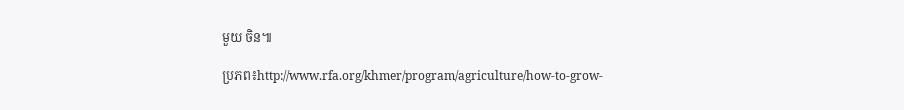មួយ ចិន៕

ប្រភព៖http://www.rfa.org/khmer/program/agriculture/how-to-grow-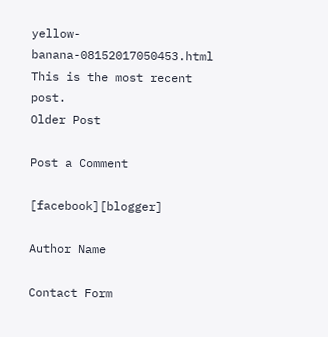yellow-banana-08152017050453.html
This is the most recent post.
Older Post

Post a Comment

[facebook][blogger]

Author Name

Contact Form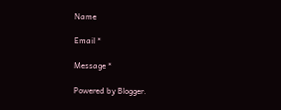Name

Email *

Message *

Powered by Blogger.